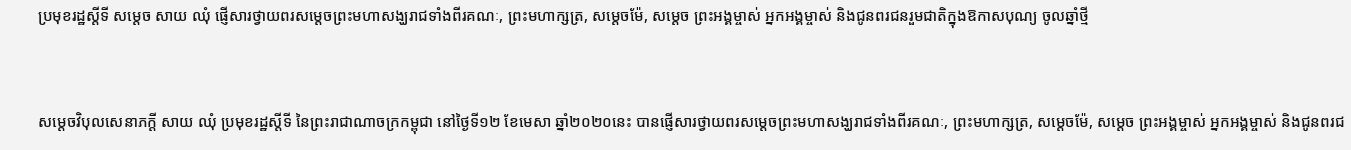ប្រមុខរដ្ឋស្តីទី សម្តេច សាយ ឈុំ ផ្ញើសារថ្វាយពរសម្តេចព្រះមហាសង្ឃរាជទាំងពីរគណៈ, ព្រះមហាក្សត្រ, សម្តេចម៉ែ, សម្តេច ព្រះអង្គម្ចាស់ អ្នកអង្គម្ចាស់ និងជូនពរជនរួមជាតិក្នុងឱកាសបុណ្យ ចូលឆ្នាំថ្មី


សម្តេចវិបុលសេនាភក្តី សាយ ឈុំ ប្រមុខរដ្ឋស្តីទី នៃព្រះរាជាណាចក្រកម្ពុជា នៅថ្ងៃទី១២ ខែមេសា ឆ្នាំ២០២០នេះ បានផ្ញើសារថ្វាយពរសម្តេចព្រះមហាសង្ឃរាជទាំងពីរគណៈ, ព្រះមហាក្សត្រ, សម្តេចម៉ែ, សម្តេច ព្រះអង្គម្ចាស់ អ្នកអង្គម្ចាស់ និងជូនពរជ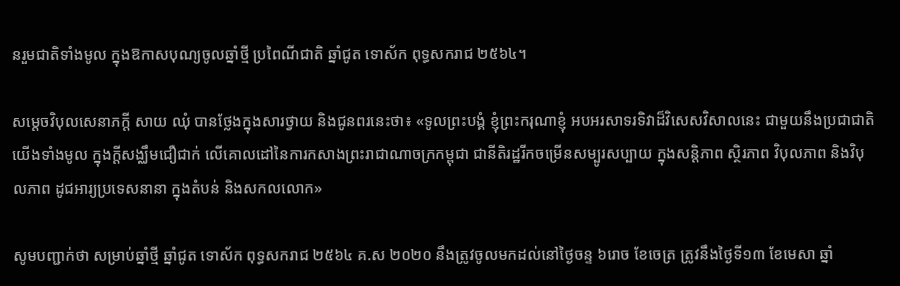នរួមជាតិទាំងមូល ក្នុងឱកាសបុណ្យចូលឆ្នាំថ្មី ប្រពៃណីជាតិ ឆ្នាំជូត ទោស័ក ពុទ្ធសករាជ ២៥៦៤។

សម្តេចវិបុលសេនាភក្តី សាយ ឈុំ បានថ្លែងក្នុងសារថ្វាយ និងជូនពរនេះថា៖ «ទូលព្រះបង្គំ ខ្ញុំព្រះករុណាខ្ញុំ អបអរសាទរទិវាដ៏វិសេសវិសាលនេះ ជាមួយនឹងប្រជាជាតិយើងទាំងមូល ក្នុងក្តីសង្ឈឹមជឿជាក់ លើគោលដៅនៃការកសាងព្រះរាជាណាចក្រកម្ពុជា ជានីតិរដ្ឋរីកចម្រើនសម្បូរសប្បាយ ក្នុងសន្តិភាព ស្ថិរភាព វិបុលភាព និងវិបុលភាព ដូជអារ្យប្រទេសនានា ក្នុងតំបន់ និងសកលលោក»

សូមបញ្ជាក់ថា សម្រាប់ឆ្នាំថ្មី ឆ្នាំជូត ទោស័ក ពុទ្ធសករាជ ២៥៦៤ គ.ស ២០២០ នឹងត្រូវចូលមកដល់នៅថ្ងៃចន្ទ ៦រោច ខែចេត្រ ត្រូវនឹងថ្ងៃទី១៣ ខែមេសា ឆ្នាំ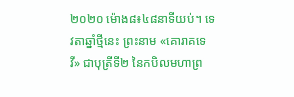២០២០ ម៉ោង៨៖៤៨នាទីយប់។ ទេវតាឆ្នាំថ្មីនេះ ព្រះនាម «គោរាគទេវី» ជាបុត្រីទី២ នៃកបិលមហាព្រ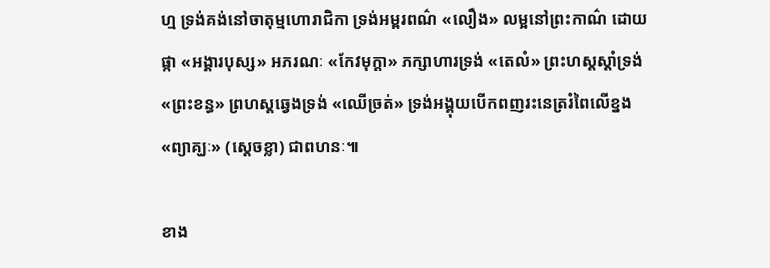ហ្ម ទ្រង់គង់នៅចាតុម្មហោរាជិកា ទ្រង់អម្ពរពណ៌ «លឿង» លម្អនៅព្រះកាណ៌ ដោយផ្កា «អង្គារបុស្ស» អភរណៈ «កែវមុក្តា» ភក្សាហារទ្រង់ «តេលំ» ព្រះហស្ដស្ដាំទ្រង់ «ព្រះខន្ធ» ព្រហស្ដឆ្វេងទ្រង់ «ឈើច្រត់» ទ្រង់អង្គុយបើកពញរះនេត្ររំពៃលើខ្នង «ព្យាគ្ឃៈ» (ស្តេចខ្លា) ជាពហនៈ៕

ខាង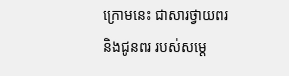ក្រោមនេះ ជាសារថ្វាយពរ និងជូនពរ របស់សម្តេ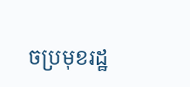ចប្រមុខរដ្ឋ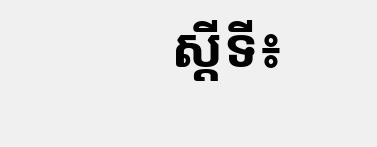ស្តីទី៖